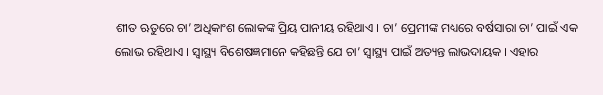ଶୀତ ଋତୁରେ ଚା’ ଅଧିକାଂଶ ଲୋକଙ୍କ ପ୍ରିୟ ପାନୀୟ ରହିଥାଏ । ଚା’ ପ୍ରେମୀଙ୍କ ମଧ୍ୟରେ ବର୍ଷସାରା ଚା’ ପାଇଁ ଏକ ଲୋଭ ରହିଥାଏ । ସ୍ୱାସ୍ଥ୍ୟ ବିଶେଷଜ୍ଞମାନେ କହିଛନ୍ତି ଯେ ଚା’ ସ୍ୱାସ୍ଥ୍ୟ ପାଇଁ ଅତ୍ୟନ୍ତ ଲାଭଦାୟକ । ଏହାର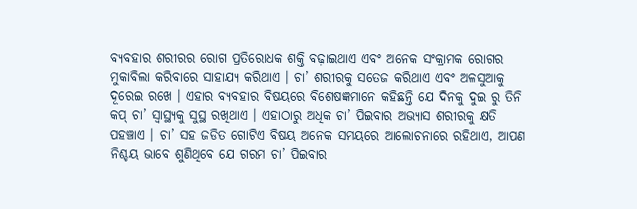ବ୍ୟବହାର ଶରୀରର ରୋଗ ପ୍ରତିରୋଧକ ଶକ୍ତି ବଢ଼ାଇଥାଏ ଏବଂ ଅନେକ ସଂକ୍ରାମକ ରୋଗର ମୁକାବିଲା କରିବାରେ ସାହାଯ୍ୟ କରିଥାଏ । ଚା’ ଶରୀରକୁ ସତେଜ କରିଥାଏ ଏବଂ ଅଳସୁଆକୁ ଦୂରେଇ ରଖେ । ଏହାର ବ୍ୟବହାର ବିଷୟରେ ବିଶେଷଜ୍ଞମାନେ କହିଛନ୍ତି ଯେ ଦିନକୁ ଦୁଇ ରୁ ତିନି କପ୍ ଚା’ ସ୍ୱାସ୍ଥ୍ୟକୁ ସୁସ୍ଥ ରଖିଥାଏ । ଏହାଠାରୁ ଅଧିକ ଚା’ ପିଇବାର ଅଭ୍ୟାସ ଶରୀରକୁ କ୍ଷତି ପହଞ୍ଚାଏ । ଚା’ ସହ ଜଡିତ ଗୋଟିଏ ବିଷୟ ଅନେକ ସମୟରେ ଆଲୋଚନାରେ ରହିଥାଏ, ଆପଣ ନିଶ୍ଚୟ ଭାବେ ଶୁଣିଥିବେ ଯେ ଗରମ ଚା’ ପିଇବାର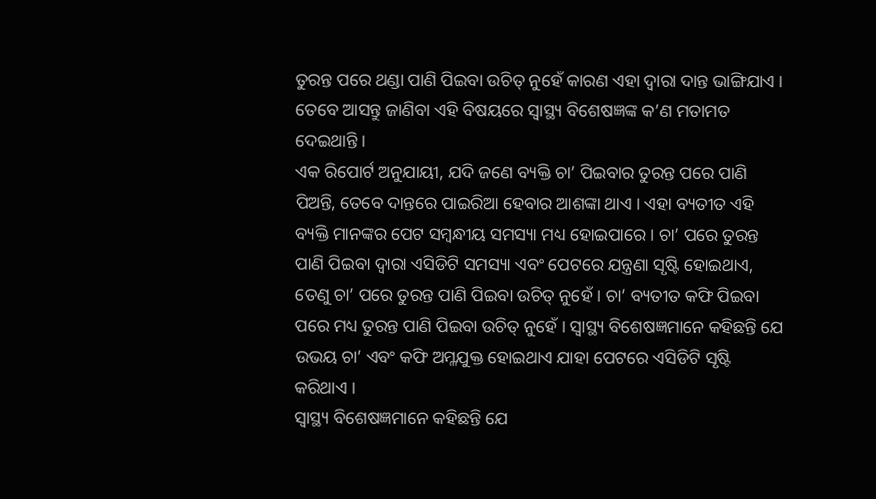ତୁରନ୍ତ ପରେ ଥଣ୍ଡା ପାଣି ପିଇବା ଉଚିତ୍ ନୁହେଁ କାରଣ ଏହା ଦ୍ୱାରା ଦାନ୍ତ ଭାଙ୍ଗିଯାଏ । ତେବେ ଆସନ୍ତୁ ଜାଣିବା ଏହି ବିଷୟରେ ସ୍ୱାସ୍ଥ୍ୟ ବିଶେଷଜ୍ଞଙ୍କ କ’ଣ ମତାମତ ଦେଇଥାନ୍ତି ।
ଏକ ରିପୋର୍ଟ ଅନୁଯାୟୀ, ଯଦି ଜଣେ ବ୍ୟକ୍ତି ଚା’ ପିଇବାର ତୁରନ୍ତ ପରେ ପାଣି ପିଅନ୍ତି, ତେବେ ଦାନ୍ତରେ ପାଇରିଆ ହେବାର ଆଶଙ୍କା ଥାଏ । ଏହା ବ୍ୟତୀତ ଏହି ବ୍ୟକ୍ତି ମାନଙ୍କର ପେଟ ସମ୍ବନ୍ଧୀୟ ସମସ୍ୟା ମଧ୍ୟ ହୋଇପାରେ । ଚା’ ପରେ ତୁରନ୍ତ ପାଣି ପିଇବା ଦ୍ୱାରା ଏସିଡିଟି ସମସ୍ୟା ଏବଂ ପେଟରେ ଯନ୍ତ୍ରଣା ସୃଷ୍ଟି ହୋଇଥାଏ, ତେଣୁ ଚା’ ପରେ ତୁରନ୍ତ ପାଣି ପିଇବା ଉଚିତ୍ ନୁହେଁ । ଚା’ ବ୍ୟତୀତ କଫି ପିଇବା ପରେ ମଧ୍ୟ ତୁରନ୍ତ ପାଣି ପିଇବା ଉଚିତ୍ ନୁହେଁ । ସ୍ୱାସ୍ଥ୍ୟ ବିଶେଷଜ୍ଞମାନେ କହିଛନ୍ତି ଯେ ଉଭୟ ଚା’ ଏବଂ କଫି ଅମ୍ଳଯୁକ୍ତ ହୋଇଥାଏ ଯାହା ପେଟରେ ଏସିଡିଟି ସୃଷ୍ଟି କରିଥାଏ ।
ସ୍ୱାସ୍ଥ୍ୟ ବିଶେଷଜ୍ଞମାନେ କହିଛନ୍ତି ଯେ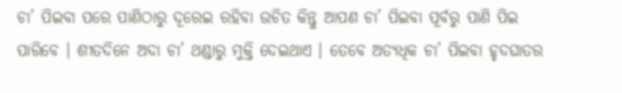ଚା’ ପିଇବା ପରେ ପାଣିଠାରୁ ଦୂରେଇ ରହିବା ଉଚିତ କିନ୍ତୁ ଆପଣ ଚା’ ପିଇବା ପୂର୍ବରୁ ପାଣି ପିଇ ପାରିବେ । ଶୀତଦିନେ ଅଦା ଚା’ ଥଣ୍ଡାରୁ ମୁକ୍ତି ଦେଇଥାଏ । ତେବେ ଅତ୍ୟଧିକ ଚା’ ପିଇବା ହୃଦଘାତର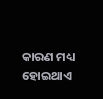କାରଣ ମଧ୍ୟ ହୋଇଥାଏ